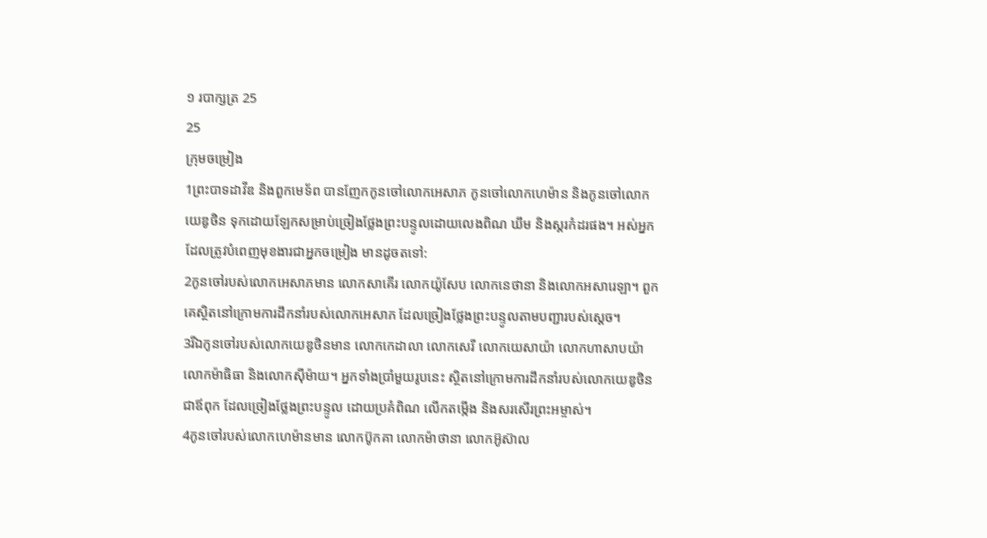១ របាក្សត្រ 25
25
ក្រុមចម្រៀង
1ព្រះបាទដាវីឌ និងពួកមេទ័ព បានញែកកូនចៅលោកអេសាភ កូនចៅលោកហេម៉ាន និងកូនចៅលោកយេឌូថិន ទុកដោយឡែកសម្រាប់ច្រៀងថ្លែងព្រះបន្ទូលដោយលេងពិណ ឃឹម និងស្គរកំដរផង។ អស់អ្នកដែលត្រូវបំពេញមុខងារជាអ្នកចម្រៀង មានដូចតទៅ:
2កូនចៅរបស់លោកអេសាភមាន លោកសាគើរ លោកយ៉ូសែប លោកនេថានា និងលោកអសារេឡា។ ពួកគេស្ថិតនៅក្រោមការដឹកនាំរបស់លោកអេសាភ ដែលច្រៀងថ្លែងព្រះបន្ទូលតាមបញ្ជារបស់ស្ដេច។
3រីឯកូនចៅរបស់លោកយេឌូថិនមាន លោកកេដាលា លោកសេរី លោកយេសាយ៉ា លោកហាសាបយ៉ា លោកម៉ាធិធា និងលោកស៊ីម៉ាយ។ អ្នកទាំងប្រាំមួយរូបនេះ ស្ថិតនៅក្រោមការដឹកនាំរបស់លោកយេឌូថិន ជាឪពុក ដែលច្រៀងថ្លែងព្រះបន្ទូល ដោយប្រគំពិណ លើកតម្កើង និងសរសើរព្រះអម្ចាស់។
4កូនចៅរបស់លោកហេម៉ានមាន លោកប៊ូកគា លោកម៉ាថានា លោកអ៊ូស៊ាល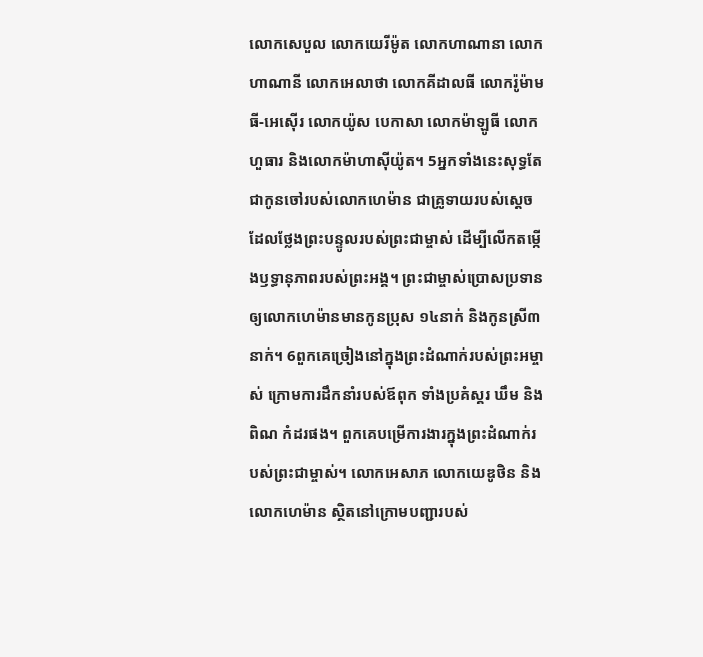លោកសេបួល លោកយេរីម៉ូត លោកហាណានា លោកហាណានី លោកអេលាថា លោកគីដាលធី លោករ៉ូម៉ាមធី-អេស៊ើរ លោកយ៉ូស បេកាសា លោកម៉ាឡូធី លោកហួធារ និងលោកម៉ាហាស៊ីយ៉ូត។ 5អ្នកទាំងនេះសុទ្ធតែជាកូនចៅរបស់លោកហេម៉ាន ជាគ្រូទាយរបស់ស្ដេច ដែលថ្លែងព្រះបន្ទូលរបស់ព្រះជាម្ចាស់ ដើម្បីលើកតម្កើងឫទ្ធានុភាពរបស់ព្រះអង្គ។ ព្រះជាម្ចាស់ប្រោសប្រទានឲ្យលោកហេម៉ានមានកូនប្រុស ១៤នាក់ និងកូនស្រី៣នាក់។ 6ពួកគេច្រៀងនៅក្នុងព្រះដំណាក់របស់ព្រះអម្ចាស់ ក្រោមការដឹកនាំរបស់ឪពុក ទាំងប្រគំស្គរ ឃឹម និងពិណ កំដរផង។ ពួកគេបម្រើការងារក្នុងព្រះដំណាក់របស់ព្រះជាម្ចាស់។ លោកអេសាភ លោកយេឌូថិន និងលោកហេម៉ាន ស្ថិតនៅក្រោមបញ្ជារបស់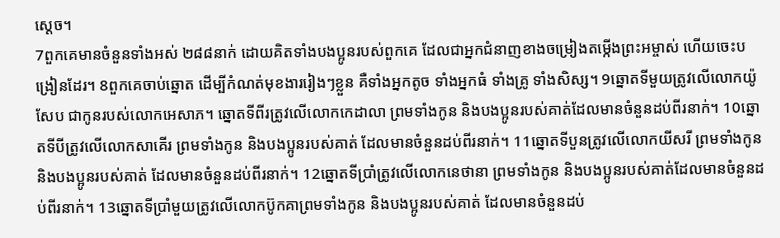ស្ដេច។
7ពួកគេមានចំនួនទាំងអស់ ២៨៨នាក់ ដោយគិតទាំងបងប្អូនរបស់ពួកគេ ដែលជាអ្នកជំនាញខាងចម្រៀងតម្កើងព្រះអម្ចាស់ ហើយចេះបង្រៀនដែរ។ 8ពួកគេចាប់ឆ្នោត ដើម្បីកំណត់មុខងាររៀងៗខ្លួន គឺទាំងអ្នកតូច ទាំងអ្នកធំ ទាំងគ្រូ ទាំងសិស្ស។ 9ឆ្នោតទីមួយត្រូវលើលោកយ៉ូសែប ជាកូនរបស់លោកអេសាភ។ ឆ្នោតទីពីរត្រូវលើលោកកេដាលា ព្រមទាំងកូន និងបងប្អូនរបស់គាត់ដែលមានចំនួនដប់ពីរនាក់។ 10ឆ្នោតទីបីត្រូវលើលោកសាគើរ ព្រមទាំងកូន និងបងប្អូនរបស់គាត់ ដែលមានចំនួនដប់ពីរនាក់។ 11ឆ្នោតទីបួនត្រូវលើលោកយីសរី ព្រមទាំងកូន និងបងប្អូនរបស់គាត់ ដែលមានចំនួនដប់ពីរនាក់។ 12ឆ្នោតទីប្រាំត្រូវលើលោកនេថានា ព្រមទាំងកូន និងបងប្អូនរបស់គាត់ដែលមានចំនួនដប់ពីរនាក់។ 13ឆ្នោតទីប្រាំមួយត្រូវលើលោកប៊ូកគាព្រមទាំងកូន និងបងប្អូនរបស់គាត់ ដែលមានចំនួនដប់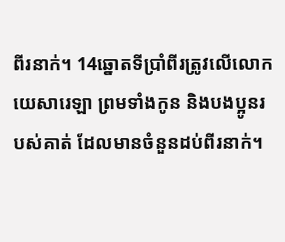ពីរនាក់។ 14ឆ្នោតទីប្រាំពីរត្រូវលើលោកយេសារេឡា ព្រមទាំងកូន និងបងប្អូនរបស់គាត់ ដែលមានចំនួនដប់ពីរនាក់។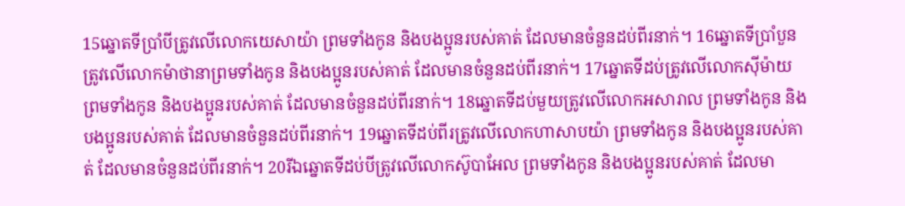15ឆ្នោតទីប្រាំបីត្រូវលើលោកយេសាយ៉ា ព្រមទាំងកូន និងបងប្អូនរបស់គាត់ ដែលមានចំនួនដប់ពីរនាក់។ 16ឆ្នោតទីប្រាំបួនត្រូវលើលោកម៉ាថានាព្រមទាំងកូន និងបងប្អូនរបស់គាត់ ដែលមានចំនួនដប់ពីរនាក់។ 17ឆ្នោតទីដប់ត្រូវលើលោកស៊ីម៉ាយ ព្រមទាំងកូន និងបងប្អូនរបស់គាត់ ដែលមានចំនួនដប់ពីរនាក់។ 18ឆ្នោតទីដប់មួយត្រូវលើលោកអសារាល ព្រមទាំងកូន និងបងប្អូនរបស់គាត់ ដែលមានចំនួនដប់ពីរនាក់។ 19ឆ្នោតទីដប់ពីរត្រូវលើលោកហាសាបយ៉ា ព្រមទាំងកូន និងបងប្អូនរបស់គាត់ ដែលមានចំនួនដប់ពីរនាក់។ 20រីឯឆ្នោតទីដប់បីត្រូវលើលោកស៊ូបាអែល ព្រមទាំងកូន និងបងប្អូនរបស់គាត់ ដែលមា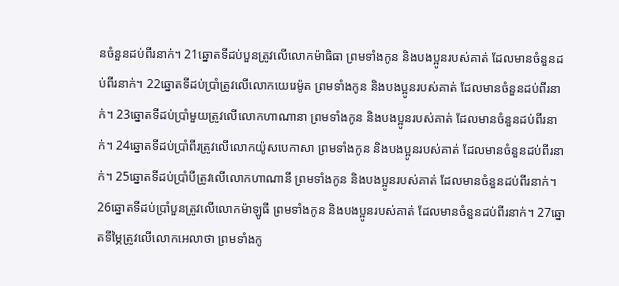នចំនួនដប់ពីរនាក់។ 21ឆ្នោតទីដប់បួនត្រូវលើលោកម៉ាធិធា ព្រមទាំងកូន និងបងប្អូនរបស់គាត់ ដែលមានចំនួនដប់ពីរនាក់។ 22ឆ្នោតទីដប់ប្រាំត្រូវលើលោកយេរេម៉ូត ព្រមទាំងកូន និងបងប្អូនរបស់គាត់ ដែលមានចំនួនដប់ពីរនាក់។ 23ឆ្នោតទីដប់ប្រាំមួយត្រូវលើលោកហាណានា ព្រមទាំងកូន និងបងប្អូនរបស់គាត់ ដែលមានចំនួនដប់ពីរនាក់។ 24ឆ្នោតទីដប់ប្រាំពីរត្រូវលើលោកយ៉ូសបេកាសា ព្រមទាំងកូន និងបងប្អូនរបស់គាត់ ដែលមានចំនួនដប់ពីរនាក់។ 25ឆ្នោតទីដប់ប្រាំបីត្រូវលើលោកហាណានី ព្រមទាំងកូន និងបងប្អូនរបស់គាត់ ដែលមានចំនួនដប់ពីរនាក់។ 26ឆ្នោតទីដប់ប្រាំបួនត្រូវលើលោកម៉ាឡូធី ព្រមទាំងកូន និងបងប្អូនរបស់គាត់ ដែលមានចំនួនដប់ពីរនាក់។ 27ឆ្នោតទីម្ភៃត្រូវលើលោកអេលាថា ព្រមទាំងកូ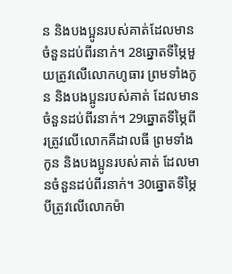ន និងបងប្អូនរបស់គាត់ដែលមានចំនួនដប់ពីរនាក់។ 28ឆ្នោតទីម្ភៃមួយត្រូវលើលោកហូធារ ព្រមទាំងកូន និងបងប្អូនរបស់គាត់ ដែលមានចំនួនដប់ពីរនាក់។ 29ឆ្នោតទីម្ភៃពីរត្រូវលើលោកគីដាលធី ព្រមទាំងកូន និងបងប្អូនរបស់គាត់ ដែលមានចំនួនដប់ពីរនាក់។ 30ឆ្នោតទីម្ភៃបីត្រូវលើលោកម៉ា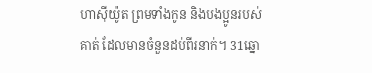ហាស៊ីយ៉ូត ព្រមទាំងកូន និងបងប្អូនរបស់គាត់ ដែលមានចំនួនដប់ពីរនាក់។ 31ឆ្នោ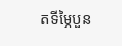តទីម្ភៃបួន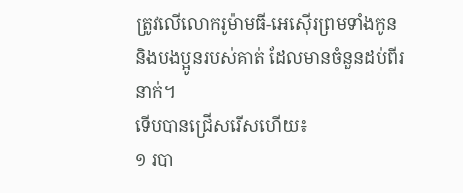ត្រូវលើលោករូម៉ាមធី-អេស៊ើរព្រមទាំងកូន និងបងប្អូនរបស់គាត់ ដែលមានចំនួនដប់ពីរនាក់។
ទើបបានជ្រើសរើសហើយ៖
១ របា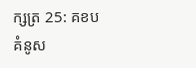ក្សត្រ 25: គខប
គំនូស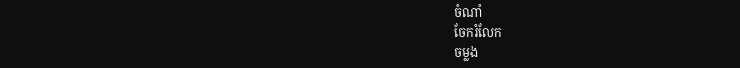ចំណាំ
ចែករំលែក
ចម្លង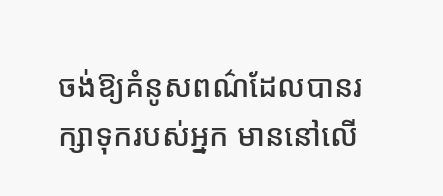ចង់ឱ្យគំនូសពណ៌ដែលបានរក្សាទុករបស់អ្នក មាននៅលើ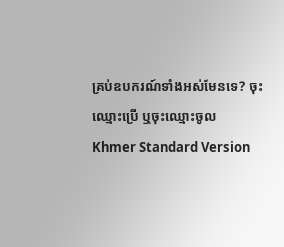គ្រប់ឧបករណ៍ទាំងអស់មែនទេ? ចុះឈ្មោះប្រើ ឬចុះឈ្មោះចូល
Khmer Standard Version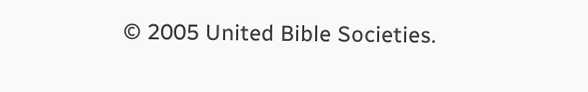© 2005 United Bible Societies.